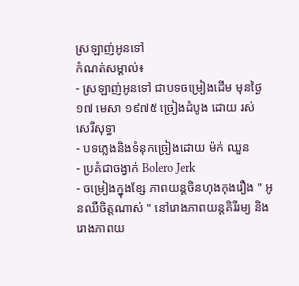ស្រឡាញ់អូនទៅ
កំណត់សម្គាល់៖
- ស្រឡាញ់អូនទៅ ជាបទចម្រៀងដើម មុនថ្ងៃ១៧ មេសា ១៩៧៥ ច្រៀងដំបូង ដោយ រស់ សេរីសុទ្ធា
- បទភ្លេងនិងទំនុកច្រៀងដោយ ម៉ក់ ឈួន
- ប្រគំជាចង្វាក់ Bolero Jerk
- ចម្រៀងក្នុងខ្សែ ភាពយន្តចិនហុងកុងរឿង " អូនឈឺចិត្តណាស់ " នៅរោងភាពយន្តគិរីរម្យ និងរោងភាពយ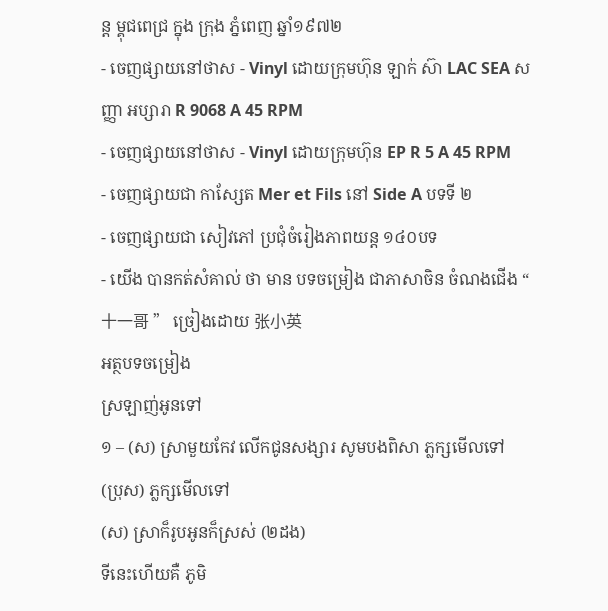ន្ត ម្គុជពេជ្រ ក្នុង ក្រុង ភ្នំពេញ ឆ្នាំ១៩៧២
- ចេញផ្សាយនៅថាស - Vinyl ដោយក្រុមហ៊ុន ឡាក់ ស៊ា LAC SEA សញ្ញា អប្សារា R 9068 A 45 RPM
- ចេញផ្សាយនៅថាស - Vinyl ដោយក្រុមហ៊ុន EP R 5 A 45 RPM
- ចេញផ្សាយជា កាសែ្សត Mer et Fils នៅ Side A បទទី ២
- ចេញផ្សាយជា សៀវភៅ ប្រជុំចំរៀងភាពយន្ត ១៤០បទ
- យើង បានកត់សំគាល់ ថា មាន បទចម្រៀង ជាភាសាចិន ចំណងជើង “ 十一哥 ” ច្រៀងដោយ 张小英
អត្ថបទចម្រៀង
ស្រឡាញ់អូនទៅ
១ – (ស) ស្រាមួយកែវ លើកជូនសង្សារ សូមបងពិសា ភ្លក្សមើលទៅ
(ប្រុស) ភ្លក្សមើលទៅ
(ស) ស្រាក៏រូបអូនក៏ស្រស់ (២ដង)
ទីនេះហើយគឺ ភូមិ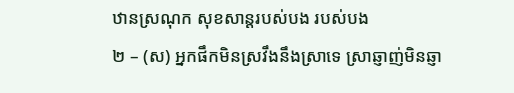ឋានស្រណុក សុខសាន្តរបស់បង របស់បង
២ – (ស) អ្នកផឹកមិនស្រវឹងនឹងស្រាទេ ស្រាឆ្ញាញ់មិនឆ្ញា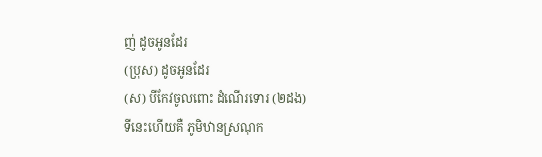ញ់ ដូចអូនដែរ
(ប្រុស) ដូចអូនដែរ
(ស) បីកែវចូលពោះ ដំណើរទោរ (២ដង)
ទីនេះហើយគឺ ភូមិឋានស្រណុក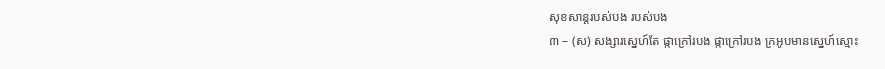សុខសាន្តរបស់បង របស់បង
៣ – (ស) សង្សារស្នេហ៍តែ ផ្កាក្រៅរបង ផ្កាក្រៅរបង ក្រអូបមានស្នេហ៍ស្មោះ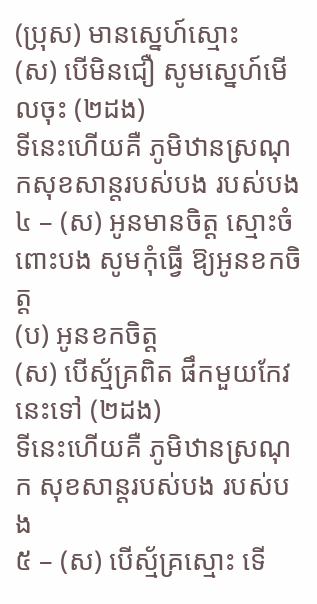(ប្រុស) មានស្នេហ៍ស្មោះ
(ស) បើមិនជឿ សូមស្នេហ៍មើលចុះ (២ដង)
ទីនេះហើយគឺ ភូមិឋានស្រណុកសុខសាន្តរបស់បង របស់បង
៤ – (ស) អូនមានចិត្ត ស្មោះចំពោះបង សូមកុំធ្វើ ឱ្យអូនខកចិត្ត
(ប) អូនខកចិត្ត
(ស) បើស្ម័គ្រពិត ផឹកមួយកែវនេះទៅ (២ដង)
ទីនេះហើយគឺ ភូមិឋានស្រណុក សុខសាន្តរបស់បង របស់បង
៥ – (ស) បើស្ម័គ្រស្មោះ ទើ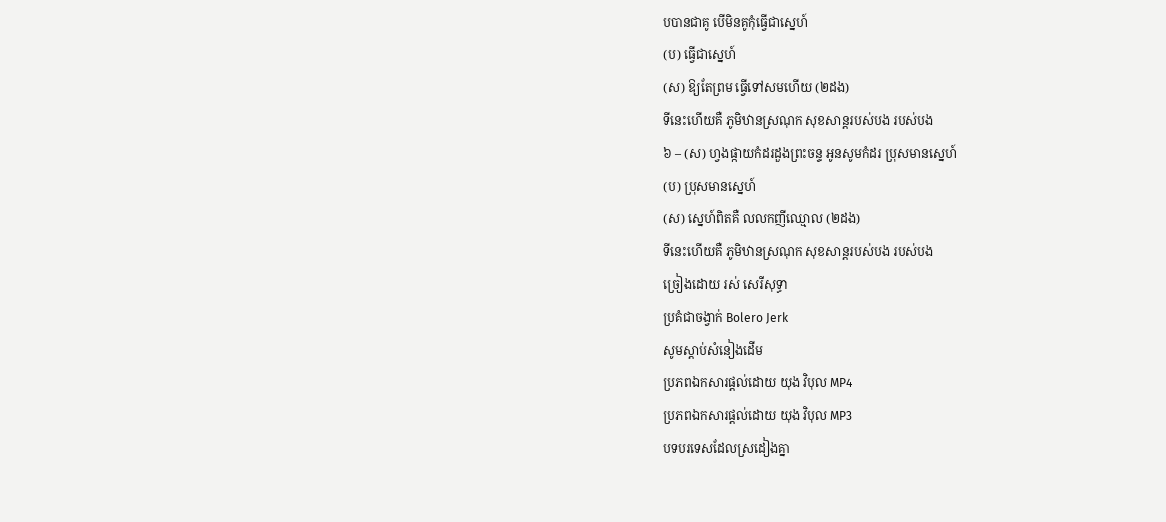បបានជាគូ បើមិនគូកុំធ្វើជាស្នេហ៍
(ប) ធ្វើជាស្នេហ៍
(ស) ឱ្យតែព្រម ធ្វើទៅសមហើយ (២ដង)
ទីនេះហើយគឺ ភូមិឋានស្រណុក សុខសាន្តរបស់បង របស់បង
៦ – (ស) ហ្វងផ្កាយកំដរដួងព្រះចន្ទ អូនសូមកំដរ ប្រុសមានស្នេហ៍
(ប) ប្រុសមានស្នេហ៍
(ស) ស្នេហ៍ពិតគឺ លលកញីឈ្មោល (២ដង)
ទីនេះហើយគឺ ភូមិឋានស្រណុក សុខសាន្តរបស់បង របស់បង
ច្រៀងដោយ រស់ សេរីសុទ្ធា
ប្រគំជាចង្វាក់ Bolero Jerk
សូមស្ដាប់សំនៀងដើម
ប្រភពឯកសារផ្ដល់ដោយ យុង វិបុល MP4
ប្រភពឯកសារផ្ដល់ដោយ យុង វិបុល MP3
បទបរទេសដែលស្រដៀងគ្នា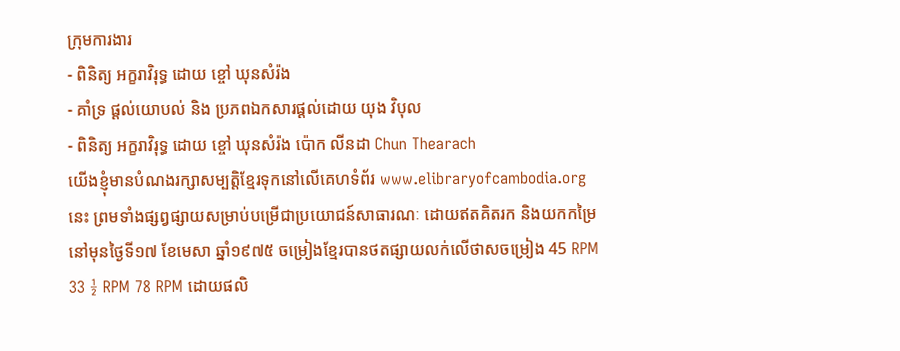ក្រុមការងារ
- ពិនិត្យ អក្ខរាវិរុទ្ធ ដោយ ខ្ចៅ ឃុនសំរ៉ង
- គាំទ្រ ផ្ដល់យោបល់ និង ប្រភពឯកសារផ្ដល់ដោយ យុង វិបុល
- ពិនិត្យ អក្ខរាវិរុទ្ធ ដោយ ខ្ចៅ ឃុនសំរ៉ង ប៉ោក លីនដា Chun Thearach
យើងខ្ញុំមានបំណងរក្សាសម្បត្តិខ្មែរទុកនៅលើគេហទំព័រ www.elibraryofcambodia.org នេះ ព្រមទាំងផ្សព្វផ្សាយសម្រាប់បម្រើជាប្រយោជន៍សាធារណៈ ដោយឥតគិតរក និងយកកម្រៃ នៅមុនថ្ងៃទី១៧ ខែមេសា ឆ្នាំ១៩៧៥ ចម្រៀងខ្មែរបានថតផ្សាយលក់លើថាសចម្រៀង 45 RPM 33 ½ RPM 78 RPM ដោយផលិ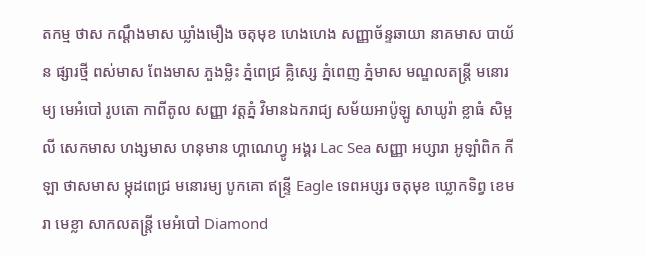តកម្ម ថាស កណ្ដឹងមាស ឃ្លាំងមឿង ចតុមុខ ហេងហេង សញ្ញាច័ន្ទឆាយា នាគមាស បាយ័ន ផ្សារថ្មី ពស់មាស ពែងមាស ភួងម្លិះ ភ្នំពេជ្រ គ្លិស្សេ ភ្នំពេញ ភ្នំមាស មណ្ឌលតន្រ្តី មនោរម្យ មេអំបៅ រូបតោ កាពីតូល សញ្ញា វត្តភ្នំ វិមានឯករាជ្យ សម័យអាប៉ូឡូ សាឃូរ៉ា ខ្លាធំ សិម្ពលី សេកមាស ហង្សមាស ហនុមាន ហ្គាណេហ្វូ អង្គរ Lac Sea សញ្ញា អប្សារា អូឡាំពិក កីឡា ថាសមាស ម្កុដពេជ្រ មនោរម្យ បូកគោ ឥន្ទ្រី Eagle ទេពអប្សរ ចតុមុខ ឃ្លោកទិព្វ ខេមរា មេខ្លា សាកលតន្ត្រី មេអំបៅ Diamond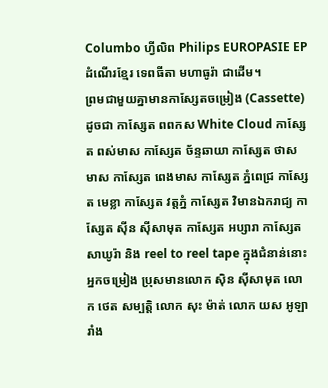Columbo ហ្វីលិព Philips EUROPASIE EP ដំណើរខ្មែរ ទេពធីតា មហាធូរ៉ា ជាដើម។
ព្រមជាមួយគ្នាមានកាសែ្សតចម្រៀង (Cassette) ដូចជា កាស្សែត ពពកស White Cloud កាស្សែត ពស់មាស កាស្សែត ច័ន្ទឆាយា កាស្សែត ថាសមាស កាស្សែត ពេងមាស កាស្សែត ភ្នំពេជ្រ កាស្សែត មេខ្លា កាស្សែត វត្តភ្នំ កាស្សែត វិមានឯករាជ្យ កាស្សែត ស៊ីន ស៊ីសាមុត កាស្សែត អប្សារា កាស្សែត សាឃូរ៉ា និង reel to reel tape ក្នុងជំនាន់នោះ អ្នកចម្រៀង ប្រុសមានលោក ស៊ិន ស៊ីសាមុត លោក ថេត សម្បត្តិ លោក សុះ ម៉ាត់ លោក យស អូឡារាំង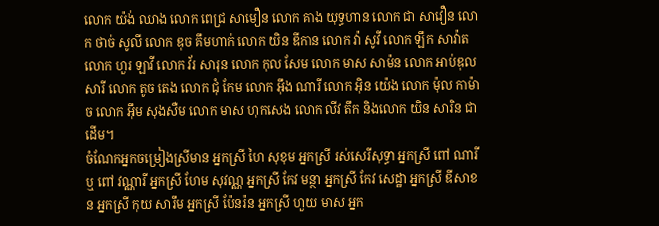លោក យ៉ង់ ឈាង លោក ពេជ្រ សាមឿន លោក គាង យុទ្ធហាន លោក ជា សាវឿន លោក ថាច់ សូលី លោក ឌុច គឹមហាក់ លោក យិន ឌីកាន លោក វ៉ា សូវី លោក ឡឹក សាវ៉ាត លោក ហួរ ឡាវី លោក វ័រ សារុន លោក កុល សែម លោក មាស សាម៉ន លោក អាប់ឌុល សារី លោក តូច តេង លោក ជុំ កែម លោក អ៊ឹង ណារី លោក អ៊ិន យ៉េង លោក ម៉ុល កាម៉ាច លោក អ៊ឹម សុងសឺម លោក មាស ហុកសេង លោក លីវ តឹក និងលោក យិន សារិន ជាដើម។
ចំណែកអ្នកចម្រៀងស្រីមាន អ្នកស្រី ហៃ សុខុម អ្នកស្រី រស់សេរីសុទ្ធា អ្នកស្រី ពៅ ណារី ឬ ពៅ វណ្ណារី អ្នកស្រី ហែម សុវណ្ណ អ្នកស្រី កែវ មន្ថា អ្នកស្រី កែវ សេដ្ឋា អ្នកស្រី ឌីសាខន អ្នកស្រី កុយ សារឹម អ្នកស្រី ប៉ែនរ៉ន អ្នកស្រី ហួយ មាស អ្នក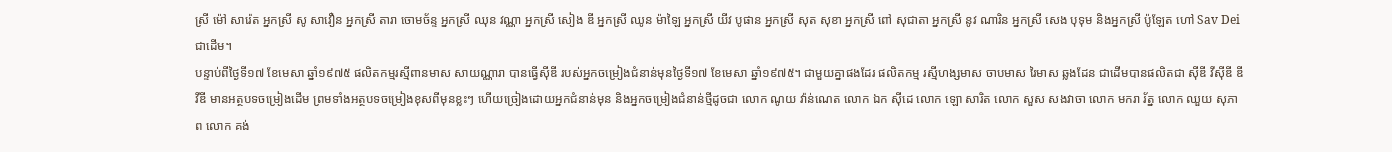ស្រី ម៉ៅ សារ៉េត អ្នកស្រី សូ សាវឿន អ្នកស្រី តារា ចោមច័ន្ទ អ្នកស្រី ឈុន វណ្ណា អ្នកស្រី សៀង ឌី អ្នកស្រី ឈូន ម៉ាឡៃ អ្នកស្រី យីវ បូផាន អ្នកស្រី សុត សុខា អ្នកស្រី ពៅ សុជាតា អ្នកស្រី នូវ ណារិន អ្នកស្រី សេង បុទុម និងអ្នកស្រី ប៉ូឡែត ហៅ Sav Dei ជាដើម។
បន្ទាប់ពីថ្ងៃទី១៧ ខែមេសា ឆ្នាំ១៩៧៥ ផលិតកម្មរស្មីពានមាស សាយណ្ណារា បានធ្វើស៊ីឌី របស់អ្នកចម្រៀងជំនាន់មុនថ្ងៃទី១៧ ខែមេសា ឆ្នាំ១៩៧៥។ ជាមួយគ្នាផងដែរ ផលិតកម្ម រស្មីហង្សមាស ចាបមាស រៃមាស ឆ្លងដែន ជាដើមបានផលិតជា ស៊ីឌី វីស៊ីឌី ឌីវីឌី មានអត្ថបទចម្រៀងដើម ព្រមទាំងអត្ថបទចម្រៀងខុសពីមុនខ្លះៗ ហើយច្រៀងដោយអ្នកជំនាន់មុន និងអ្នកចម្រៀងជំនាន់ថ្មីដូចជា លោក ណូយ វ៉ាន់ណេត លោក ឯក ស៊ីដេ លោក ឡោ សារិត លោក សួស សងវាចា លោក មករា រ័ត្ន លោក ឈួយ សុភាព លោក គង់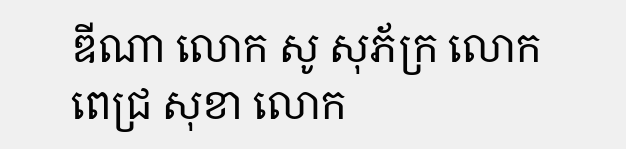ឌីណា លោក សូ សុភ័ក្រ លោក ពេជ្រ សុខា លោក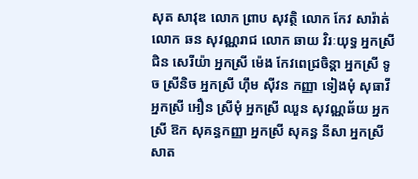សុត សាវុឌ លោក ព្រាប សុវត្ថិ លោក កែវ សារ៉ាត់ លោក ឆន សុវណ្ណរាជ លោក ឆាយ វិរៈយុទ្ធ អ្នកស្រី ជិន សេរីយ៉ា អ្នកស្រី ម៉េង កែវពេជ្រចិន្តា អ្នកស្រី ទូច ស្រីនិច អ្នកស្រី ហ៊ឹម ស៊ីវន កញ្ញា ទៀងមុំ សុធាវី អ្នកស្រី អឿន ស្រីមុំ អ្នកស្រី ឈួន សុវណ្ណឆ័យ អ្នកស្រី ឱក សុគន្ធកញ្ញា អ្នកស្រី សុគន្ធ នីសា អ្នកស្រី សាត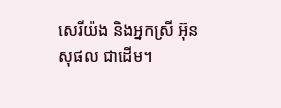សេរីយ៉ង និងអ្នកស្រី អ៊ុន សុផល ជាដើម។